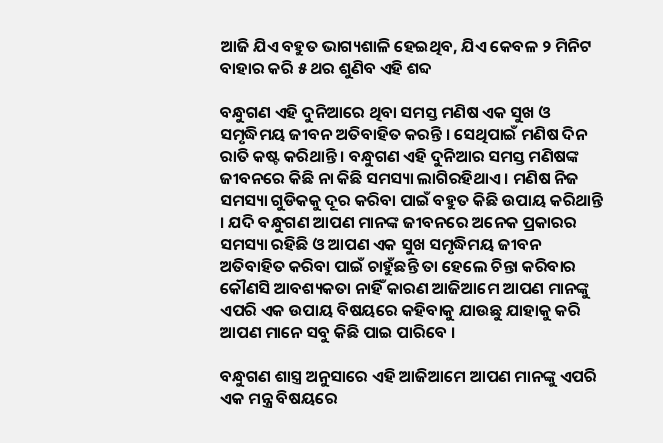ଆଜି ଯିଏ ବହୁତ ଭାଗ୍ୟଶାଳି ହେଇଥିବ, ଯିଏ କେବଳ ୨ ମିନିଟ ବାହାର କରି ୫ ଥର ଶୁଣିବ ଏହି ଶବ୍ଦ

ବନ୍ଧୁଗଣ ଏହି ଦୁନିଆରେ ଥିବା ସମସ୍ତ ମଣିଷ ଏକ ସୁଖ ଓ ସମୃଦ୍ଧିମୟ ଜୀବନ ଅତିବାହିତ କରନ୍ତି । ସେଥିପାଇଁ ମଣିଷ ଦିନ ରାତି କଷ୍ଟ କରିଥାନ୍ତି । ବନ୍ଧୁଗଣ ଏହି ଦୁନିଆର ସମସ୍ତ ମଣିଷଙ୍କ ଜୀବନରେ କିଛି ନା କିଛି ସମସ୍ୟା ଲାଗିରହିଥାଏ । ମଣିଷ ନିଜ ସମସ୍ୟା ଗୁଡିକକୁ ଦୂର କରିବା ପାଇଁ ବହୁତ କିଛି ଉପାୟ କରିଥାନ୍ତି । ଯଦି ବନ୍ଧୁଗଣ ଆପଣ ମାନଙ୍କ ଜୀବନରେ ଅନେକ ପ୍ରକାରର ସମସ୍ୟା ରହିଛି ଓ ଆପଣ ଏକ ସୁଖ ସମୃଦ୍ଧିମୟ ଜୀବନ ଅତିବାହିତ କରିବା ପାଇଁ ଚାହୁଁଛନ୍ତି ତା ହେଲେ ଚିନ୍ତା କରିବାର କୌଣସି ଆବଶ୍ୟକତା ନାହିଁ କାରଣ ଆଜିଆମେ ଆପଣ ମାନଙ୍କୁ ଏପରି ଏକ ଉପାୟ ବିଷୟରେ କହିବାକୁ ଯାଉଛୁ ଯାହାକୁ କରି ଆପଣ ମାନେ ସବୁ କିଛି ପାଇ ପାରିବେ ।

ବନ୍ଧୁଗଣ ଶାସ୍ତ୍ର ଅନୁସାରେ ଏହି ଆଜିଆମେ ଆପଣ ମାନଙ୍କୁ ଏପରି ଏକ ମନ୍ତ୍ର ବିଷୟରେ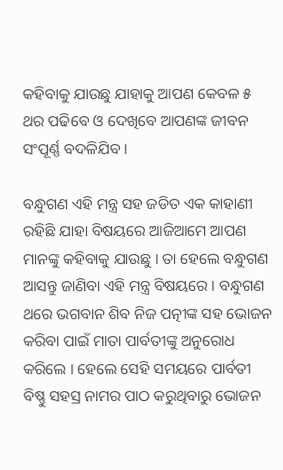କହିବାକୁ ଯାଉଛୁ ଯାହାକୁ ଆପଣ କେବଳ ୫ ଥର ପଢିବେ ଓ ଦେଖିବେ ଆପଣଙ୍କ ଜୀବନ ସଂପୂର୍ଣ୍ଣ ବଦଳିଯିବ ।

ବନ୍ଧୁଗଣ ଏହି ମନ୍ତ୍ର ସହ ଜଡିତ ଏକ କାହାଣୀ ରହିଛି ଯାହା ବିଷୟରେ ଆଜିଆମେ ଆପଣ ମାନଙ୍କୁ କହିବାକୁ ଯାଉଛୁ । ତା ହେଲେ ବନ୍ଧୁଗଣ ଆସନ୍ତୁ ଜାଣିବା ଏହି ମନ୍ତ୍ର ବିଷୟରେ । ବନ୍ଧୁଗଣ ଥରେ ଭଗବାନ ଶିବ ନିଜ ପତ୍ନୀଙ୍କ ସହ ଭୋଜନ କରିବା ପାଇଁ ମାତା ପାର୍ବତୀଙ୍କୁ ଅନୁରୋଧ କରିଲେ । ହେଲେ ସେହି ସମୟରେ ପାର୍ବତୀ ବିଷ୍ଣୁ ସହସ୍ର ନାମର ପାଠ କରୁଥିବାରୁ ଭୋଜନ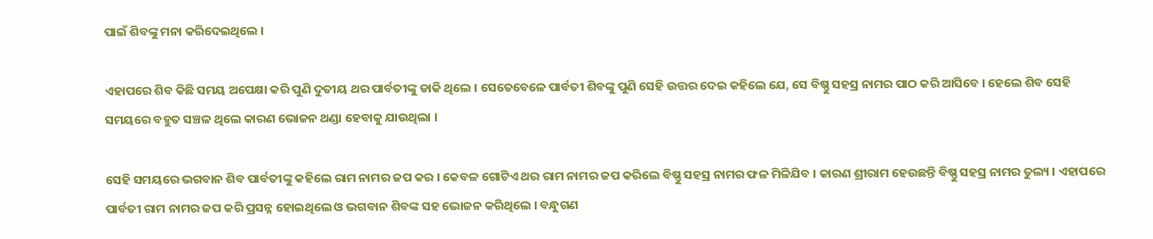ପାଇଁ ଶିବଙ୍କୁ ମନା କରିଦେଇଥିଲେ ।

ଏହାପରେ ଶିବ କିଛି ସମୟ ଅପେକ୍ଷା କରି ପୁଣି ଦୁତୀୟ ଥର ପାର୍ବତୀଙ୍କୁ ଡାକି ଥିଲେ । ସେତେବେଳେ ପାର୍ବତୀ ଶିବଙ୍କୁ ପୁଣି ସେହି ଉତ୍ତର ଦେଇ କହିଲେ ଯେ, ସେ ବିଷ୍ଣୁ ସହସ୍ର ନାମର ପାଠ କରି ଆସିବେ । ହେଲେ ଶିବ ସେହି ସମୟରେ ବହୁତ ସଞ୍ଚଳ ଥିଲେ କାରଣ ଭୋଜନ ଥଣ୍ଡା ହେବାକୁ ଯାଉଥିଲା ।

ସେହି ସମୟରେ ଭଗବାନ ଶିବ ପାର୍ବତୀଙ୍କୁ କହିଲେ ରାମ ନାମର ଜପ କର । କେବଳ ଗୋଟିଏ ଥର ରାମ ନାମର ଜପ କରିଲେ ବିଷ୍ଣୁ ସହସ୍ର ନାମର ଫଳ ମିଳିଯିବ । କାରଣ ଶ୍ରୀରାମ ହେଉଛନ୍ତି ବିଷ୍ଣୁ ସହସ୍ର ନାମର ତୁଲ୍ୟ । ଏହାପରେ ପାର୍ବତୀ ରାମ ନାମର ଜପ କରି ପ୍ରସନ୍ନ ହୋଇଥିଲେ ଓ ଭଗବାନ ଶିବଙ୍କ ସହ ଭୋଜନ କରିଥିଲେ । ବନ୍ଧୁଗଣ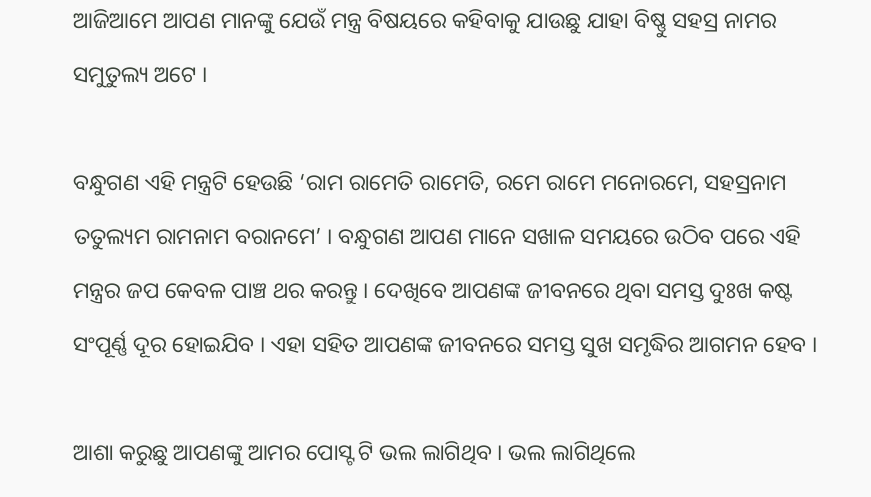ଆଜିଆମେ ଆପଣ ମାନଙ୍କୁ ଯେଉଁ ମନ୍ତ୍ର ବିଷୟରେ କହିବାକୁ ଯାଉଛୁ ଯାହା ବିଷ୍ଣୁ ସହସ୍ର ନାମର ସମୁତୁଲ୍ୟ ଅଟେ ।

ବନ୍ଧୁଗଣ ଏହି ମନ୍ତ୍ରଟି ହେଉଛି ‘ରାମ ରାମେତି ରାମେତି, ରମେ ରାମେ ମନୋରମେ, ସହସ୍ରନାମ ତତୁଲ୍ୟମ ରାମନାମ ବରାନମେ’ । ବନ୍ଧୁଗଣ ଆପଣ ମାନେ ସଖାଳ ସମୟରେ ଉଠିବ ପରେ ଏହି ମନ୍ତ୍ରର ଜପ କେବଳ ପାଞ୍ଚ ଥର କରନ୍ତୁ । ଦେଖିବେ ଆପଣଙ୍କ ଜୀବନରେ ଥିବା ସମସ୍ତ ଦୁଃଖ କଷ୍ଟ ସଂପୂର୍ଣ୍ଣ ଦୂର ହୋଇଯିବ । ଏହା ସହିତ ଆପଣଙ୍କ ଜୀବନରେ ସମସ୍ତ ସୁଖ ସମୃଦ୍ଧିର ଆଗମନ ହେବ ।

ଆଶା କରୁଛୁ ଆପଣଙ୍କୁ ଆମର ପୋସ୍ଟ ଟି ଭଲ ଲାଗିଥିବ । ଭଲ ଲାଗିଥିଲେ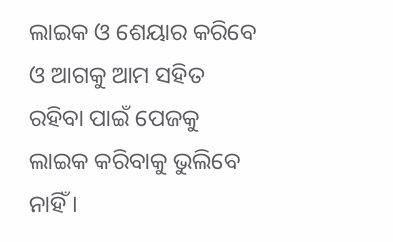ଲାଇକ ଓ ଶେୟାର କରିବେ ଓ ଆଗକୁ ଆମ ସହିତ ରହିବା ପାଇଁ ପେଜକୁ ଲାଇକ କରିବାକୁ ଭୁଲିବେ ନାହିଁ ।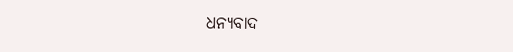ଧନ୍ୟବାଦ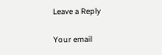Leave a Reply

Your email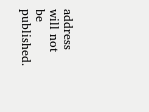address will not be published.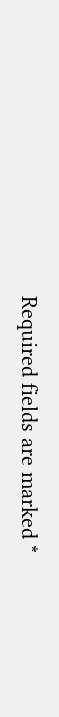Required fields are marked *